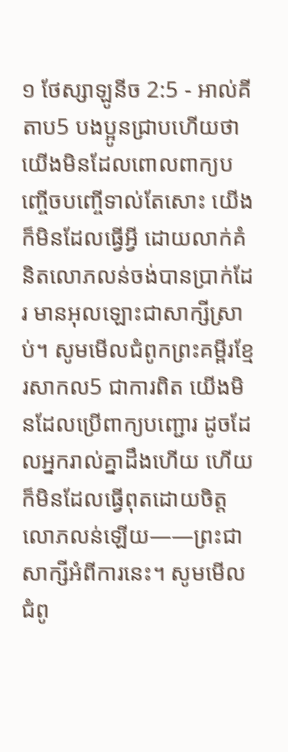១ ថែស្សាឡូនីច 2:5 - អាល់គីតាប5 បងប្អូនជ្រាបហើយថា យើងមិនដែលពោលពាក្យបញ្ចើចបញ្ចើទាល់តែសោះ យើងក៏មិនដែលធ្វើអ្វី ដោយលាក់គំនិតលោភលន់ចង់បានប្រាក់ដែរ មានអុលឡោះជាសាក្សីស្រាប់។ សូមមើលជំពូកព្រះគម្ពីរខ្មែរសាកល5 ជាការពិត យើងមិនដែលប្រើពាក្យបញ្ជោរ ដូចដែលអ្នករាល់គ្នាដឹងហើយ ហើយក៏មិនដែលធ្វើពុតដោយចិត្តលោភលន់ឡើយ——ព្រះជាសាក្សីអំពីការនេះ។ សូមមើលជំពូ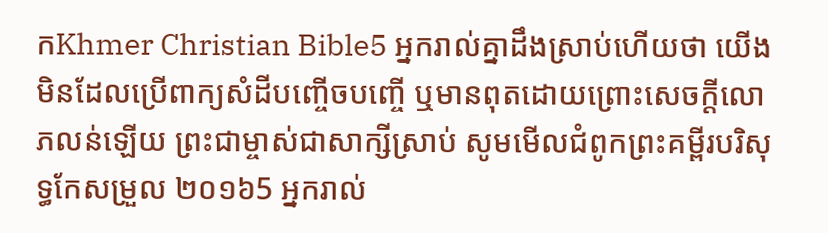កKhmer Christian Bible5 អ្នករាល់គ្នាដឹងស្រាប់ហើយថា យើងមិនដែលប្រើពាក្យសំដីបញ្ចើចបញ្ចើ ឬមានពុតដោយព្រោះសេចក្ដីលោភលន់ឡើយ ព្រះជាម្ចាស់ជាសាក្សីស្រាប់ សូមមើលជំពូកព្រះគម្ពីរបរិសុទ្ធកែសម្រួល ២០១៦5 អ្នករាល់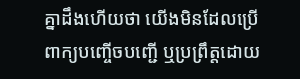គ្នាដឹងហើយថា យើងមិនដែលប្រើពាក្យបញ្ចើចបញ្ជើ ឬប្រព្រឹត្តដោយ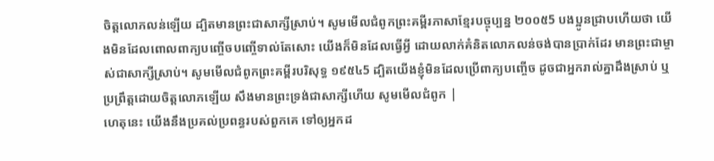ចិត្តលោភលន់ឡើយ ដ្បិតមានព្រះជាសាក្សីស្រាប់។ សូមមើលជំពូកព្រះគម្ពីរភាសាខ្មែរបច្ចុប្បន្ន ២០០៥5 បងប្អូនជ្រាបហើយថា យើងមិនដែលពោលពាក្យបញ្ចើចបញ្ចើទាល់តែសោះ យើងក៏មិនដែលធ្វើអ្វី ដោយលាក់គំនិតលោភលន់ចង់បានប្រាក់ដែរ មានព្រះជាម្ចាស់ជាសាក្សីស្រាប់។ សូមមើលជំពូកព្រះគម្ពីរបរិសុទ្ធ ១៩៥៤5 ដ្បិតយើងខ្ញុំមិនដែលប្រើពាក្យបញ្ចើច ដូចជាអ្នករាល់គ្នាដឹងស្រាប់ ឬប្រព្រឹត្តដោយចិត្តលោភឡើយ សឹងមានព្រះទ្រង់ជាសាក្សីហើយ សូមមើលជំពូក |
ហេតុនេះ យើងនឹងប្រគល់ប្រពន្ធរបស់ពួកគេ ទៅឲ្យអ្នកដ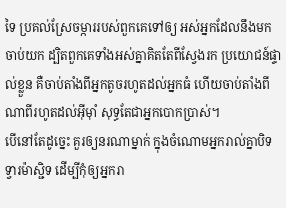ទៃ ប្រគល់ស្រែចម្ការរបស់ពួកគេទៅឲ្យ អស់អ្នកដែលនឹងមកចាប់យក ដ្បិតពួកគេទាំងអស់គ្នាគិតតែពីស្វែងរក ប្រយោជន៍ផ្ទាល់ខ្លួន គឺចាប់តាំងពីអ្នកតូចរហូតដល់អ្នកធំ ហើយចាប់តាំងពីណាពីរហូតដល់អ៊ីមុាំ សុទ្ធតែជាអ្នកបោកប្រាស់។
បើនៅតែដូច្នេះ គួរឲ្យនរណាម្នាក់ ក្នុងចំណោមអ្នករាល់គ្នាបិទទ្វារម៉ាស្ជិទ ដើម្បីកុំឲ្យអ្នករា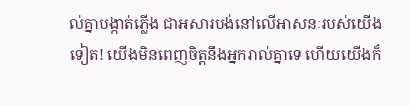ល់គ្នាបង្កាត់ភ្លើង ជាអសារបង់នៅលើអាសនៈរបស់យើងទៀត! យើងមិនពេញចិត្តនឹងអ្នករាល់គ្នាទេ ហើយយើងក៏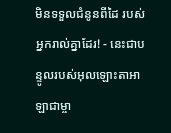មិនទទួលជំនូនពីដៃ របស់អ្នករាល់គ្នាដែរ! - នេះជាបន្ទូលរបស់អុលឡោះតាអាឡាជាម្ចា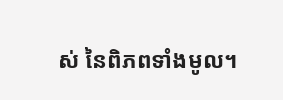ស់ នៃពិភពទាំងមូល។